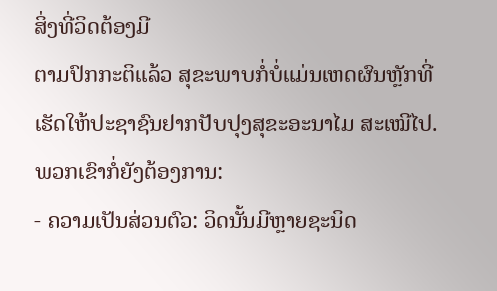ສິ່ງທີ່ວິດຕ້ອງມີ
ຕາມປົກກະຕິແລ້ວ ສຸຂະພາບກໍ່ບໍ່ແມ່ນເຫດຜົນຫຼັກທີ່ເຮັດໃຫ້ປະຊາຊົນຢາກປັບປຸງສຸຂະອະນາໄມ ສະເໝີໄປ. ພວກເຂົາກໍ່ຍັງຕ້ອງການ:
- ຄວາມເປັນສ່ວນຕົວ: ວິດນັ້ນມີຫຼາຍຊະນິດ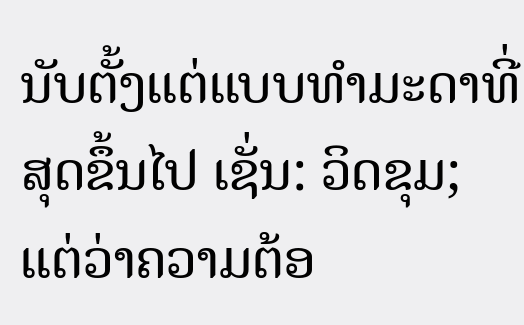ນັບຕັ້ງແຕ່ແບບທຳມະດາທີ່ສຸດຂຶ້ນໄປ ເຊັ່ນ: ວິດຂຸມ; ແຕ່ວ່າຄວາມຕ້ອ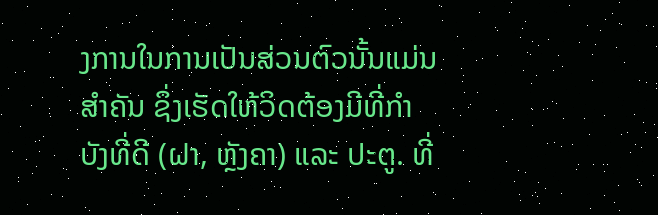ງການໃນການເປັນສ່ວນຕົວນັ້ນແມ່ນສຳຄັນ ຊຶ່ງເຮັດໃຫ້ວິດຕ້ອງມີທີ່ກຳບັງທີ່ດີ (ຝາ, ຫຼັງຄາ) ແລະ ປະຕູ. ທີ່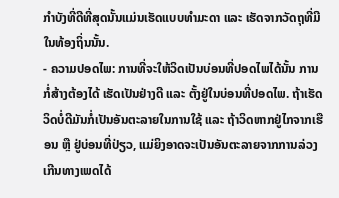ກຳບັງທີ່ດີທີ່ສຸດນັ້ນແມ່ນເຮັດແບບທຳມະດາ ແລະ ເຮັດຈາກວັດຖຸທີ່ມີໃນທ້ອງຖິ່ນນັ້ນ.
- ຄວາມປອດໄພ: ການທີ່ຈະໃຫ້ວິດເປັນບ່ອນທີ່ປອດໄພໄດ້ນັ້ນ ການກໍ່ສ້າງຕ້ອງໄດ້ ເຮັດເປັນຢ່າງດີ ແລະ ຕັ້ງຢູ່ໃນບ່ອນທີ່ປອດໄພ. ຖ້າເຮັດວິດບໍ່ດີມັນກໍ່ເປັນອັນຕະລາຍໃນການໃຊ້ ແລະ ຖ້າວິດຫາກຢູ່ໄກຈາກເຮືອນ ຫຼື ຢູ່ບ່ອນທີ່ປ່ຽວ, ແມ່ຍິງອາດຈະເປັນອັນຕະລາຍຈາກການລ່ວງເກີນທາງເພດໄດ້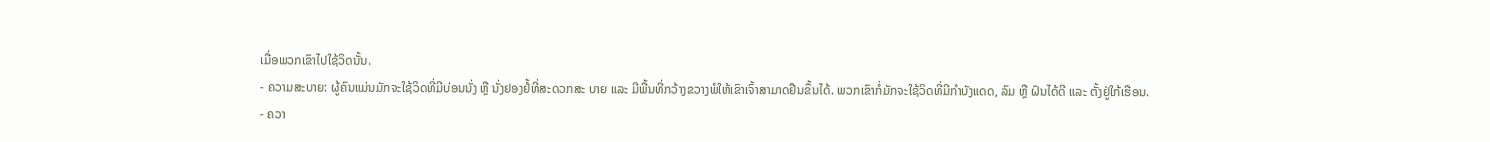ເມື່ອພວກເຂົາໄປໃຊ້ວິດນັ້ນ.
- ຄວາມສະບາຍ: ຜູ້ຄົນແມ່ນມັກຈະໃຊ້ວິດທີ່ມີບ່ອນນັ່ງ ຫຼື ນັ່ງຢອງຢໍ້ທີ່ສະດວກສະ ບາຍ ແລະ ມີພື້ນທີ່ກວ້າງຂວາງພໍໃຫ້ເຂົາເຈົ້າສາມາດຢືນຂຶ້ນໄດ້. ພວກເຂົາກໍ່ມັກຈະໃຊ້ວິດທີ່ມີກຳບັງແດດ, ລົມ ຫຼື ຝົນໄດ້ດີ ແລະ ຕັ້ງຢູ່ໃກ້ເຮືອນ.
- ຄວາ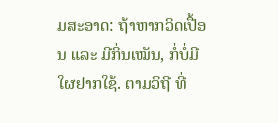ມສະອາດ: ຖ້າຫາກວິດເປື້ອນ ແລະ ມີກິ່ນເໝັນ, ກໍ່ບໍ່ມີໃຜຢາກໃຊ້. ຕາມວິຖີ ທີ່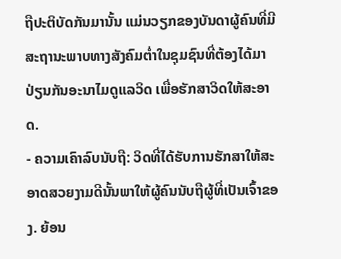ຖືປະຕິບັດກັນມານັ້ນ ແມ່ນວຽກຂອງບັນດາຜູ້ຄົນທີ່ມີສະຖານະພາບທາງສັງຄົມຕ່ຳໃນຊຸມຊົນທີ່ຕ້ອງໄດ້ມາປ່ຽນກັນອະນາໄມດູແລວິດ ເພື່ອຮັກສາວິດໃຫ້ສະອາດ.
- ຄວາມເຄົາລົບນັບຖື: ວິດທີ່ໄດ້ຮັບການຮັກສາໃຫ້ສະອາດສວຍງາມດີນັ້ນພາໃຫ້ຜູ້ຄົນນັບຖືຜູ້ທີ່ເປັນເຈົ້າຂອງ. ຍ້ອນ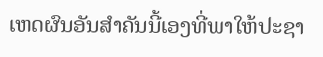ເຫດຜົນອັນສຳຄັນນີ້ເອງທີ່ພາໃຫ້ປະຊາ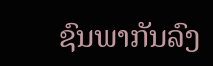ຊົນພາກັນລົງ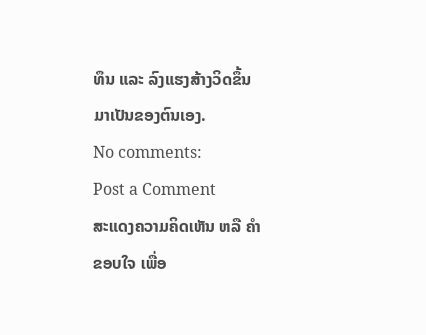ທຶນ ແລະ ລົງແຮງສ້າງວິດຂຶ້ນມາເປັນຂອງຕົນເອງ.
No comments:
Post a Comment
ສະແດງຄວາມຄິດເຫັນ ຫລື ຄຳຂອບໃຈ ເພື່ອ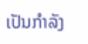ເປັນກຳລັງ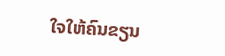ໃຈໃຫ້ຄົນຂຽນ